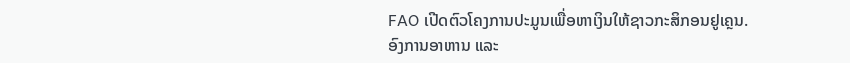FAO ເປີດຕົວໂຄງການປະມູນເພື່ອຫາເງິນໃຫ້ຊາວກະສິກອນຢູເຄຼນ.
ອົງການອາຫານ ແລະ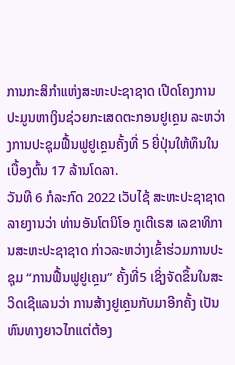ການກະສິກຳແຫ່ງສະຫະປະຊາຊາດ ເປີດໂຄງການປະມູນຫາເງິນຊ່ວຍກະເສດຕະກອນຢູເຄຼນ ລະຫວ່າງການປະຊຸມຟື້ນຟູຢູເຄຼນຄັ້ງທີ່ 5 ຍີ່ປຸ່ນໃຫ້ທຶນໃນເບື້ອງຕົ້ນ 17 ລ້ານໂດລາ.
ວັນທີ 6 ກໍລະກົດ 2022 ເວັບໄຊ້ ສະຫະປະຊາຊາດ ລາຍງານວ່າ ທ່ານອັນໂຕນິໂອ ກູເຕີເຣສ ເລຂາທິການສະຫະປະຊາຊາດ ກ່າວລະຫວ່າງເຂົ້າຮ່ວມການປະຊຸມ “ການຟື້ນຟູຢູເຄຼນ” ຄັ້ງທີ່5 ເຊິ່ງຈັດຂຶ້ນໃນສະວິດເຊີແລນວ່າ ການສ້າງຢູເຄຼນກັບມາອີກຄັ້ງ ເປັນຫົນທາງຍາວໄກແຕ່ຕ້ອງ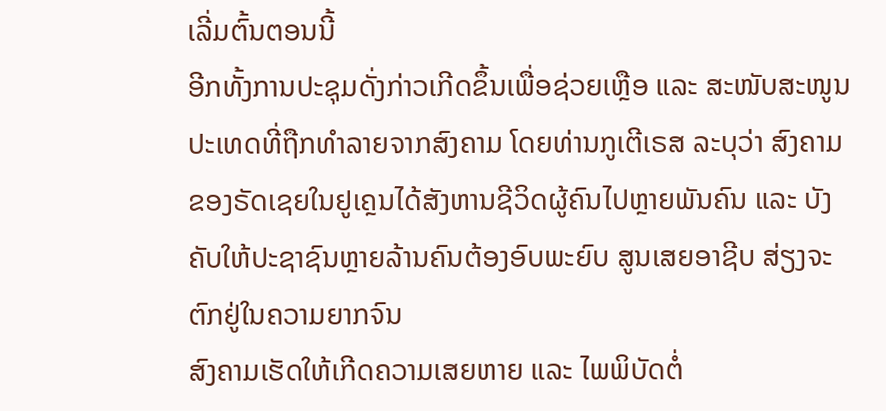ເລີ່ມຕົ້ນຕອນນີ້
ອີກທັ້ງການປະຊຸມດັ່ງກ່າວເກີດຂຶ້ນເພື່ອຊ່ວຍເຫຼືອ ແລະ ສະໜັບສະໜູນປະເທດທີ່ຖືກທຳລາຍຈາກສົງຄາມ ໂດຍທ່ານກູເຕີເຣສ ລະບຸວ່າ ສົງຄາມຂອງຣັດເຊຍໃນຢູເຄຼນໄດ້ສັງຫານຊີວິດຜູ້ຄົນໄປຫຼາຍພັນຄົນ ແລະ ບັງຄັບໃຫ້ປະຊາຊົນຫຼາຍລ້ານຄົນຕ້ອງອົບພະຍົບ ສູນເສຍອາຊີບ ສ່ຽງຈະຕົກຢູ່ໃນຄວາມຍາກຈົນ
ສົງຄາມເຮັດໃຫ້ເກີດຄວາມເສຍຫາຍ ແລະ ໄພພິບັດຕໍ່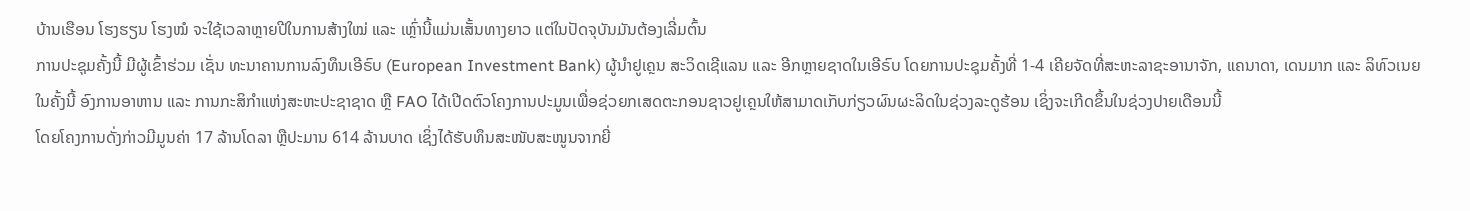ບ້ານເຮືອນ ໂຮງຮຽນ ໂຮງໝໍ ຈະໃຊ້ເວລາຫຼາຍປີໃນການສ້າງໃໝ່ ແລະ ເຫຼົ່ານີ້ແມ່ນເສັ້ນທາງຍາວ ແຕ່ໃນປັດຈຸບັນມັນຕ້ອງເລີ່ມຕົ້ນ
ການປະຊຸມຄັ້ງນີ້ ມີຜູ້ເຂົ້າຮ່ວມ ເຊັ່ນ ທະນາຄານການລົງທຶນເອີຣົບ (European Investment Bank) ຜູ້ນຳຢູເຄຼນ ສະວິດເຊີແລນ ແລະ ອີກຫຼາຍຊາດໃນເອີຣົບ ໂດຍການປະຊຸມຄັ້ງທີ່ 1-4 ເຄີຍຈັດທີ່ສະຫະລາຊະອານາຈັກ, ແຄນາດາ, ເດນມາກ ແລະ ລິທົວເນຍ
ໃນຄັ້ງນີ້ ອົງການອາຫານ ແລະ ການກະສິກຳແຫ່ງສະຫະປະຊາຊາດ ຫຼື FAO ໄດ້ເປີດຕົວໂຄງການປະມູນເພື່ອຊ່ວຍກເສດຕະກອນຊາວຢູເຄຼນໃຫ້ສາມາດເກັບກ່ຽວຜົນຜະລິດໃນຊ່ວງລະດູຮ້ອນ ເຊິ່ງຈະເກີດຂຶ້ນໃນຊ່ວງປາຍເດືອນນີ້
ໂດຍໂຄງການດັ່ງກ່າວມີມູນຄ່າ 17 ລ້ານໂດລາ ຫຼືປະມານ 614 ລ້ານບາດ ເຊິ່ງໄດ້ຮັບທຶນສະໜັບສະໜູນຈາກຍີ່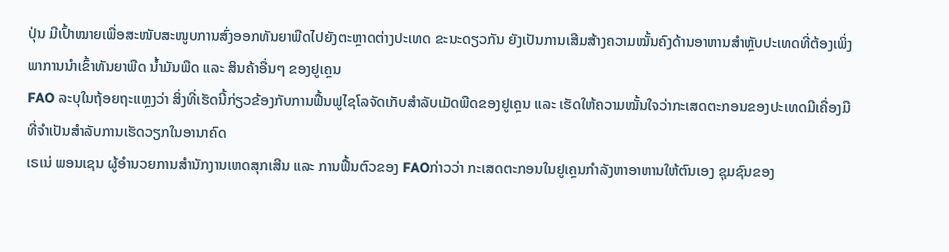ປຸ່ນ ມີເປົ້າໝາຍເພື່ອສະໜັບສະໜູບການສົ່ງອອກທັນຍາພືດໄປຍັງຕະຫຼາດຕ່າງປະເທດ ຂະນະດຽວກັນ ຍັງເປັນການເສີມສ້າງຄວາມໝັ້ນຄົງດ້ານອາຫານສຳຫຼັບປະເທດທີ່ຕ້ອງເພິ່ງພາການນຳເຂົ້າທັນຍາພືດ ນໍ້າມັນພືດ ແລະ ສິນຄ້າອື່ນໆ ຂອງຢູເຄຼນ
FAO ລະບຸໃນຖ້ອຍຖະແຫຼງວ່າ ສິ່ງທີ່ເຮັດນີ້ກ່ຽວຂ້ອງກັບການຟື້ນຟູໄຊໂລຈັດເກັບສຳລັບເມັດພືດຂອງຢູເຄຼນ ແລະ ເຮັດໃຫ້ຄວາມໝັ້ນໃຈວ່າກະເສດຕະກອນຂອງປະເທດມີເຄື່ອງມືທີ່ຈຳເປັນສຳລັບການເຮັດວຽກໃນອານາຄົດ
ເຣເນ່ ພອນເຊນ ຜູ້ອຳນວຍການສຳນັກງານເຫດສຸກເສີນ ແລະ ການຟື້ນຕົວຂອງ FAOກ່າວວ່າ ກະເສດຕະກອນໃນຢູເຄຼນກຳລັງຫາອາຫານໃຫ້ຕົນເອງ ຊຸມຊົນຂອງ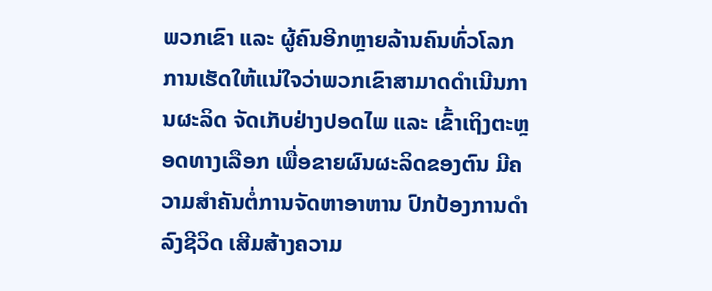ພວກເຂົາ ແລະ ຜູ້ຄົນອີກຫຼາຍລ້ານຄົນທົ່ວໂລກ ການເຮັດໃຫ້ແນ່ໃຈວ່າພວກເຂົາສາມາດດຳເນີນການຜະລິດ ຈັດເກັບຢ່າງປອດໄພ ແລະ ເຂົ້າເຖິງຕະຫຼອດທາງເລືອກ ເພື່ອຂາຍຜົນຜະລິດຂອງຕົນ ມີຄວາມສຳຄັນຕໍ່ການຈັດຫາອາຫານ ປົກປ້ອງການດຳລົງຊີວິດ ເສີມສ້າງຄວາມ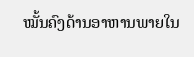ໝັ້ນຄົງດ້ານອາຫານພາຍໃນ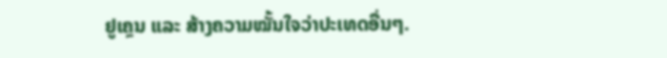ຢູເຄຼນ ແລະ ສ້າງຄວາມໝັ້ນໃຈວ່າປະເທດອື່ນໆ.